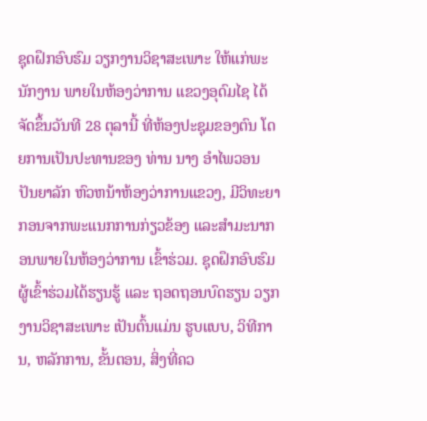ຊຸດຝຶກອົບຮົມ ວຽກງານວິຊາສະເພາະ ໃຫ້ແກ່ພະນັກງານ ພາຍໃນຫ້ອງວ່າການ ແຂວງອຸດົມໄຊ ໄດ້ຈັດຂຶ້ນວັນທີ 28 ຕຸລານີ້ ທີ່ຫ້ອງປະຊຸມຂອງຕົນ ໂດຍການເປັນປະທານຂອງ ທ່ານ ນາງ ອຳໄພວອນ ປັນຍາລັກ ຫົວຫນ້າຫ້ອງວ່າການແຂວງ, ມີວິທະຍາກອນຈາກພະແນກການກ່ຽວຂ້ອງ ແລະສຳມະນາກອນພາຍໃນຫ້ອງວ່າການ ເຂົ້າຮ່ວມ. ຊຸດຝຶກອົບຮົມ ຜູ້ເຂົ້າຮ່ວມໄດ້ຮຽນຮູ້ ແລະ ຖອດຖອນບົດຮຽນ ວຽກງານວິຊາສະເພາະ ເປັນຕົ້ນແມ່ນ ຮູບແບບ, ວິທີການ, ຫລັກການ, ຂັ້ນຕອນ, ສິ່ງທີ່ຄວ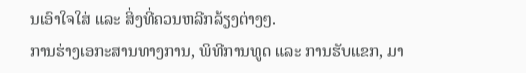ນເອົາໃຈໃສ່ ແລະ ສິ່ງທີ່ຄວນຫລີກລ້ຽງຕ່າງໆ.
ການຮ່າງເອກະສານທາງການ, ພິທີການທູດ ແລະ ການຮັບແຂກ, ມາ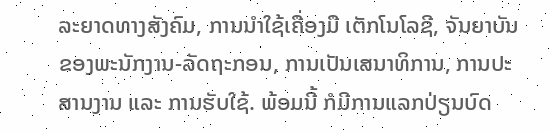ລະຍາດທາງສັງຄົມ, ການນຳໃຊ້ເຄື່ອງມື ເຕັກໂນໂລຊີ, ຈັນຍາບັນຂອງພະນັກງານ-ລັດຖະກອນ, ການເປັນເສນາທິການ, ການປະສານງານ ແລະ ການຮັບໃຊ້. ພ້ອມນີ້ ກໍມີການແລກປ່ຽນບົດ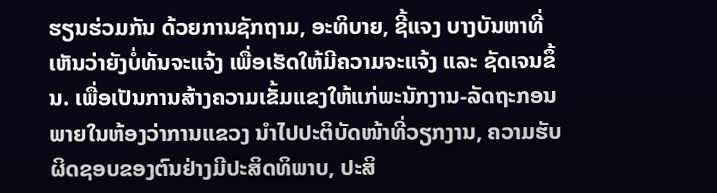ຮຽນຮ່ວມກັນ ດ້ວຍການຊັກຖາມ, ອະທິບາຍ, ຊີ້ແຈງ ບາງບັນຫາທີ່ເຫັນວ່າຍັງບໍ່ທັນຈະແຈ້ງ ເພື່ອເຮັດໃຫ້ມີຄວາມຈະແຈ້ງ ແລະ ຊັດເຈນຂຶ້ນ. ເພື່ອເປັນການສ້າງຄວາມເຂັ້ມແຂງໃຫ້ແກ່ພະນັກງານ-ລັດຖະກອນ ພາຍໃນຫ້ອງວ່າການແຂວງ ນຳໄປປະຕິບັດໜ້າທີ່ວຽກງານ, ຄວາມຮັບຜິດຊອບຂອງຕົນຢ່າງມີປະສິດທິພາບ, ປະສິ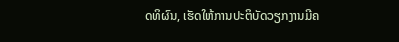ດທິຜົນ, ເຮັດໃຫ້ການປະຕິບັດວຽກງານມີຄ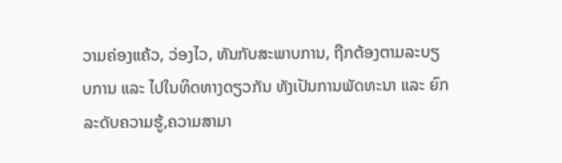ວາມຄ່ອງແຄ້ວ, ວ່ອງໄວ, ທັນກັບສະພາບການ, ຖືກຕ້ອງຕາມລະບຽບການ ແລະ ໄປໃນທິດທາງດຽວກັນ ທັງເປັນການພັດທະນາ ແລະ ຍົກລະດັບຄວາມຮູ້,ຄວາມສາມາ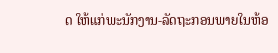ດ ໃຫ້ແກ່ພະນັກງານ-ລັດຖະກອນພາຍໃນຫ້ອ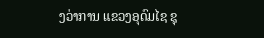ງວ່າການ ແຂວງອຸດົມໄຊ ຊຸ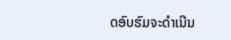ດອົບຮົມຈະດຳເນີນ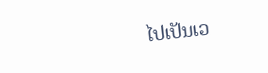ໄປເປັນເວ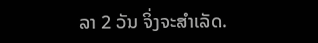ລາ 2 ວັນ ຈິ່ງຈະສຳເລັດ.